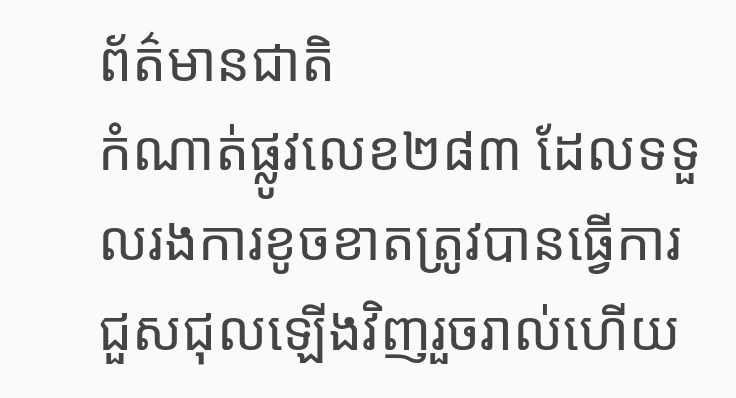ព័ត៌មានជាតិ
កំណាត់ផ្លូវលេខ២៨៣ ដែលទទួលរងការខូចខាតត្រូវបានធ្វើការជួសជុលឡើងវិញរួចរាល់ហើយ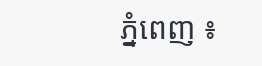ភ្នំពេញ ៖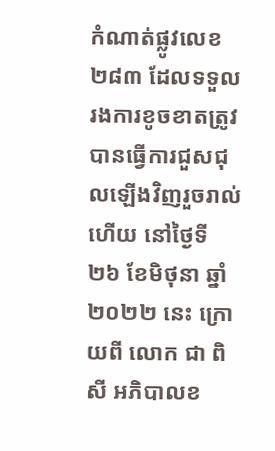កំណាត់ផ្លូវលេខ ២៨៣ ដែលទទួលរងការខូចខាតត្រូវបានធ្វើការជួសជុលឡើងវិញរួចរាល់ហើយ នៅថ្ងៃទី ២៦ ខែមិថុនា ឆ្នាំ ២០២២ នេះ ក្រោយពី លោក ជា ពិសី អភិបាលខ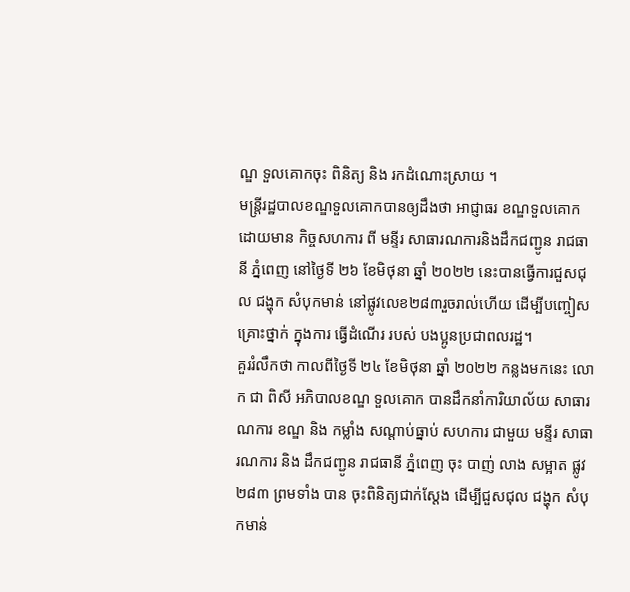ណ្ឌ ទួលគោកចុះ ពិនិត្យ និង រកដំណោះស្រាយ ។
មន្ត្រីរដ្ឋបាលខណ្ឌទួលគោកបានឲ្យដឹងថា អាជ្ញាធរ ខណ្ឌទួលគោក ដោយមាន កិច្ចសហការ ពី មន្ទីរ សាធារណការនិងដឹកជញ្ជូន រាជធានី ភ្នំពេញ នៅថ្ងៃទី ២៦ ខែមិថុនា ឆ្នាំ ២០២២ នេះបានធ្វើការជួសជុល ជង្ហុក សំបុកមាន់ នៅផ្លូវលេខ២៨៣រួចរាល់ហើយ ដើម្បីបញ្ចៀសគ្រោះថ្នាក់ ក្នុងការ ធ្វើដំណើរ របស់ បងប្អូនប្រជាពលរដ្ឋ។
គួររំលឹកថា កាលពីថ្ងៃទី ២៤ ខែមិថុនា ឆ្នាំ ២០២២ កន្លងមកនេះ លោក ជា ពិសី អភិបាលខណ្ឌ ទួលគោក បានដឹកនាំការិយាល័យ សាធារណការ ខណ្ឌ និង កម្លាំង សណ្ដាប់ធ្នាប់ សហការ ជាមួយ មន្ទីរ សាធារណការ និង ដឹកជញ្ជូន រាជធានី ភ្នំពេញ ចុះ បាញ់ លាង សម្អាត ផ្លូវ ២៨៣ ព្រមទាំង បាន ចុះពិនិត្យជាក់ស្តែង ដើម្បីជួសជុល ជង្ហុក សំបុកមាន់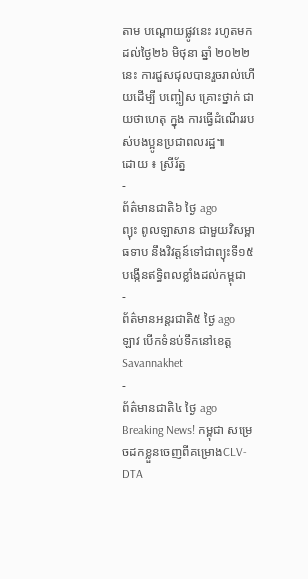តាម បណ្ដោយផ្លូវនេះ រហូតមកដល់ថ្ងៃ២៦ មិថុនា ឆ្នាំ ២០២២ នេះ ការជួសជុលបានរួចរាល់ហើយដើម្បី បញ្ចៀស គ្រោះថ្នាក់ ជាយថាហេតុ ក្នុង ការធ្វើដំណើររបស់បងប្អូនប្រជាពលរដ្ឋ៕
ដោយ ៖ ស្រីរ័ត្ន
-
ព័ត៌មានជាតិ៦ ថ្ងៃ ago
ព្យុះ ពូលឡាសាន ជាមួយវិសម្ពាធទាប នឹងវិវត្តន៍ទៅជាព្យុះទី១៥ បង្កើនឥទ្ធិពលខ្លាំងដល់កម្ពុជា
-
ព័ត៌មានអន្ដរជាតិ៥ ថ្ងៃ ago
ឡាវ បើកទំនប់ទឹកនៅខេត្ត Savannakhet
-
ព័ត៌មានជាតិ៤ ថ្ងៃ ago
Breaking News! កម្ពុជា សម្រេចដកខ្លួនចេញពីគម្រោងCLV-DTA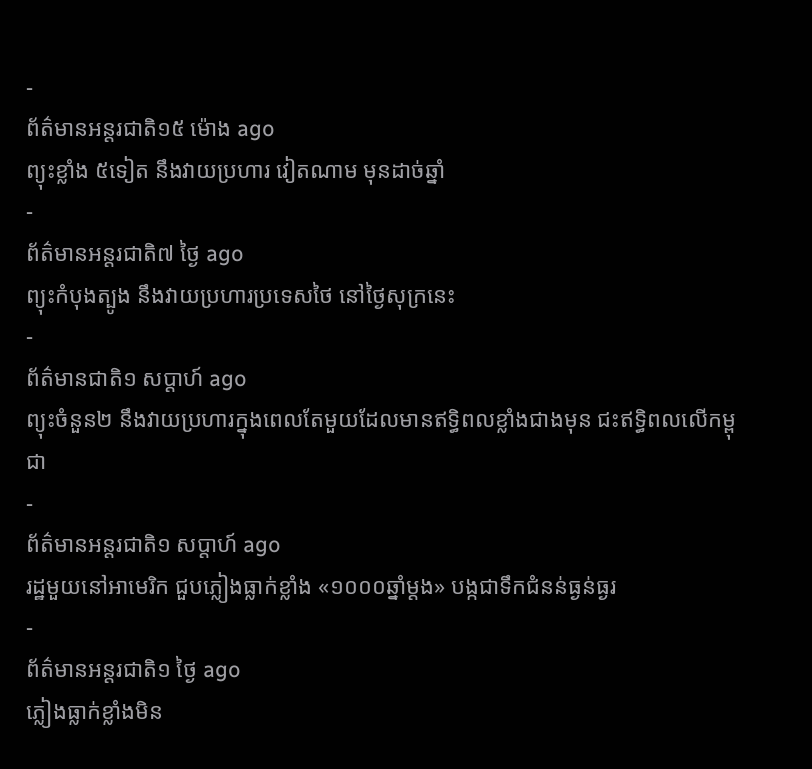-
ព័ត៌មានអន្ដរជាតិ១៥ ម៉ោង ago
ព្យុះខ្លាំង ៥ទៀត នឹងវាយប្រហារ វៀតណាម មុនដាច់ឆ្នាំ
-
ព័ត៌មានអន្ដរជាតិ៧ ថ្ងៃ ago
ព្យុះកំបុងត្បូង នឹងវាយប្រហារប្រទេសថៃ នៅថ្ងៃសុក្រនេះ
-
ព័ត៌មានជាតិ១ សប្តាហ៍ ago
ព្យុះចំនួន២ នឹងវាយប្រហារក្នុងពេលតែមួយដែលមានឥទ្ធិពលខ្លាំងជាងមុន ជះឥទ្ធិពលលើកម្ពុជា
-
ព័ត៌មានអន្ដរជាតិ១ សប្តាហ៍ ago
រដ្ឋមួយនៅអាមេរិក ជួបភ្លៀងធ្លាក់ខ្លាំង «១០០០ឆ្នាំម្តង» បង្កជាទឹកជំនន់ធ្ងន់ធ្ងរ
-
ព័ត៌មានអន្ដរជាតិ១ ថ្ងៃ ago
ភ្លៀងធ្លាក់ខ្លាំងមិន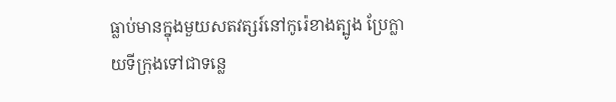ធ្លាប់មានក្នុងមួយសតវត្សរ៍នៅកូរ៉េខាងត្បូង ប្រែក្លាយទីក្រុងទៅជាទន្លេ